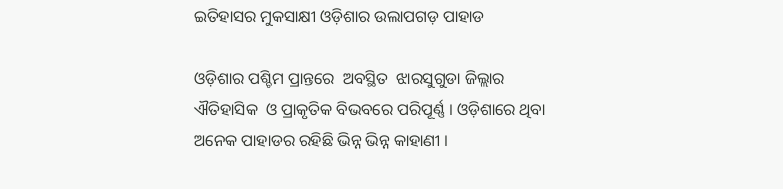ଇତିହାସର ମୁକସାକ୍ଷୀ ଓଡ଼ିଶାର ଉଲାପଗଡ଼ ପାହାଡ

ଓଡ଼ିଶାର ପଶ୍ଚିମ ପ୍ରାନ୍ତରେ  ଅବସ୍ଥିତ  ଝାରସୁଗୁଡା ଜିଲ୍ଲାର ଐତିହାସିକ  ଓ ପ୍ରାକୃତିକ ବିଭବରେ ପରିପୂର୍ଣ୍ଣ । ଓଡ଼ିଶାରେ ଥିବା ଅନେକ ପାହାଡର ରହିଛି ଭିନ୍ନ ଭିନ୍ନ କାହାଣୀ ।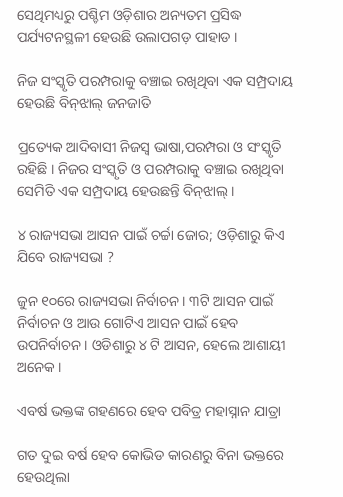ସେଥିମଧ୍ୟରୁ ପଶ୍ଚିମ ଓଡ଼ିଶାର ଅନ୍ୟତମ ପ୍ରସିଦ୍ଧ ପର୍ଯ୍ୟଟନସ୍ଥଳୀ ହେଉଛି ଉଲାପଗଡ଼ ପାହାଡ ।

ନିଜ ସଂସ୍କୃତି ପରମ୍ପରାକୁ ବଞ୍ଚାଇ ରଖିଥିବା ଏକ ସମ୍ପ୍ରଦାୟ ହେଉଛି ବିନ୍‌ଝାଲ୍ ଜନଜାତି

ପ୍ରତ୍ୟେକ ଆଦିବାସୀ ନିଜସ୍ୱ ଭାଷା,ପରମ୍ପରା ଓ ସଂସ୍କୃତି ରହିଛି । ନିଜର ସଂସ୍କୃତି ଓ ପରମ୍ପରାକୁ ବଞ୍ଚାଇ ରଖିଥିବା ସେମିତି ଏକ ସମ୍ପ୍ରଦାୟ ହେଉଛନ୍ତି ବିନ୍‌ଝାଲ୍ ।

୪ ରାଜ୍ୟସଭା ଆସନ ପାଇଁ ଚର୍ଚ୍ଚା ଜୋର; ଓଡ଼ିଶାରୁ କିଏ ଯିବେ ରାଜ୍ୟସଭା ?

ଜୁନ ୧୦ରେ ରାଜ୍ୟସଭା ନିର୍ବାଚନ । ୩ଟି ଆସନ ପାଇଁ ନିର୍ବାଚନ ଓ ଆଉ ଗୋଟିଏ ଆସନ ପାଇଁ ହେବ ଉପନିର୍ବାଚନ । ଓଡିଶାରୁ ୪ ଟି ଆସନ, ହେଲେ ଆଶାୟୀ ଅନେକ ।

ଏବର୍ଷ ଭକ୍ତଙ୍କ ଗହଣରେ ହେବ ପବିତ୍ର ମହାସ୍ନାନ ଯାତ୍ରା

ଗତ ଦୁଇ ବର୍ଷ ହେବ କୋଭିଡ କାରଣରୁ ବିନା ଭକ୍ତରେ ହେଉଥିଲା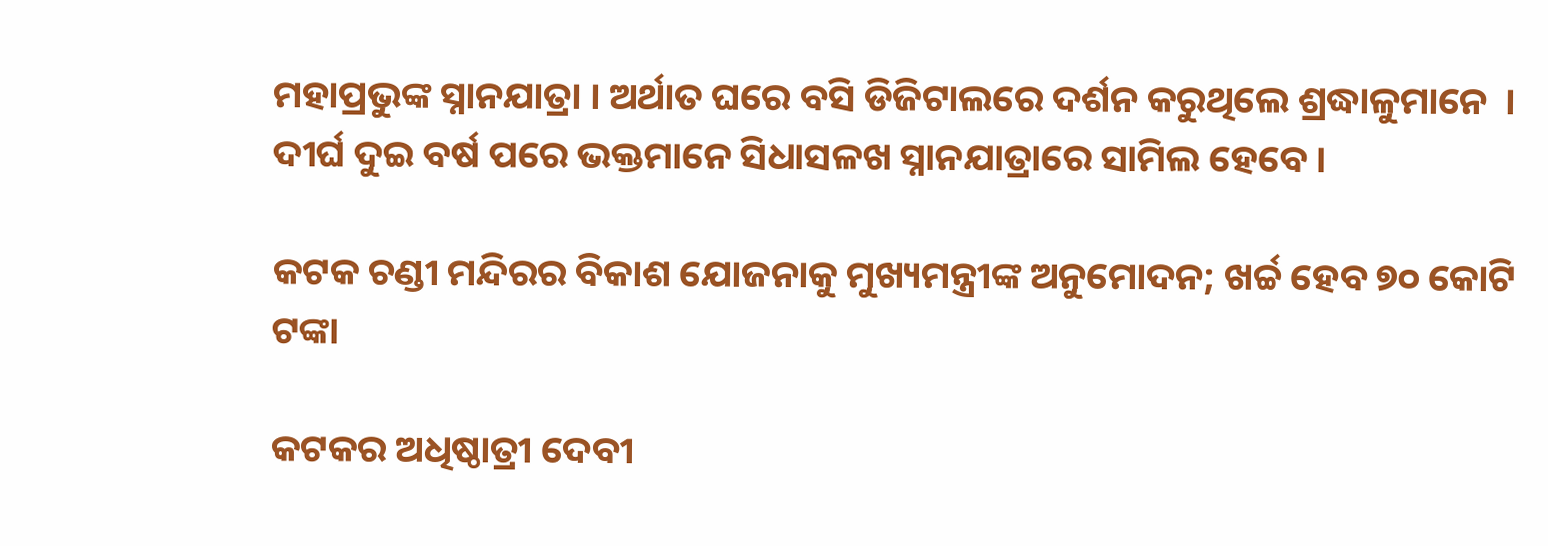ମହାପ୍ରଭୁଙ୍କ ସ୍ନାନଯାତ୍ରା । ଅର୍ଥାତ ଘରେ ବସି ଡିଜିଟାଲରେ ଦର୍ଶନ କରୁଥିଲେ ଶ୍ରଦ୍ଧାଳୁମାନେ  । ଦୀର୍ଘ ଦୁଇ ବର୍ଷ ପରେ ଭକ୍ତମାନେ ସିଧାସଳଖ ସ୍ନାନଯାତ୍ରାରେ ସାମିଲ ହେବେ।

କଟକ ଚଣ୍ଡୀ ମନ୍ଦିରର ବିକାଶ ଯୋଜନାକୁ ମୁଖ୍ୟମନ୍ତ୍ରୀଙ୍କ ଅନୁମୋଦନ; ଖର୍ଚ୍ଚ ହେବ ୭୦ କୋଟି ଟଙ୍କା

କଟକର ଅଧିଷ୍ଠାତ୍ରୀ ଦେବୀ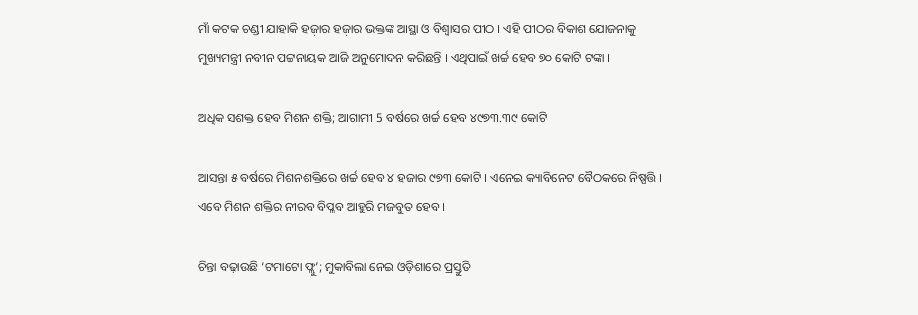ମାଁ କଟକ ଚଣ୍ଡୀ ଯାହାକି ହଜ଼ାର ହଜ଼ାର ଭକ୍ତଙ୍କ ଆସ୍ଥା ଓ ବିଶ୍ୱାସର ପୀଠ । ଏହି ପୀଠର ବିକାଶ ଯୋଜନାକୁ ମୁଖ୍ୟମନ୍ତ୍ରୀ ନବୀନ ପଟ୍ଟନାୟକ ଆଜି ଅନୁମୋଦନ କରିଛନ୍ତି । ଏଥିପାଇଁ ଖର୍ଚ୍ଚ ହେବ ୭୦ କୋଟି ଟଙ୍କା ।

ଅଧିକ ସଶକ୍ତ ହେବ ମିଶନ ଶକ୍ତି; ଆଗାମୀ 5 ବର୍ଷରେ ଖର୍ଚ୍ଚ ହେବ ୪୯୭୩.୩୯ କୋଟି

ଆସନ୍ତା ୫ ବର୍ଷରେ ମିଶନଶକ୍ତିରେ ଖର୍ଚ୍ଚ ହେବ ୪ ହଜାର ୯୭୩ କୋଟି । ଏନେଇ କ୍ୟାବିନେଟ ବୈଠକରେ ନିଷ୍ପତ୍ତି । ଏବେ ମିଶନ ଶକ୍ତିର ନୀରବ ବିପ୍ଳବ ଆହୁରି ମଜବୁତ ହେବ ।

ଚିନ୍ତା ବଢ଼ାଉଛି ‘ଟମାଟୋ ଫ୍ଲୁ’; ମୁକାବିଲା ନେଇ ଓଡ଼ିଶାରେ ପ୍ରସ୍ତୁତି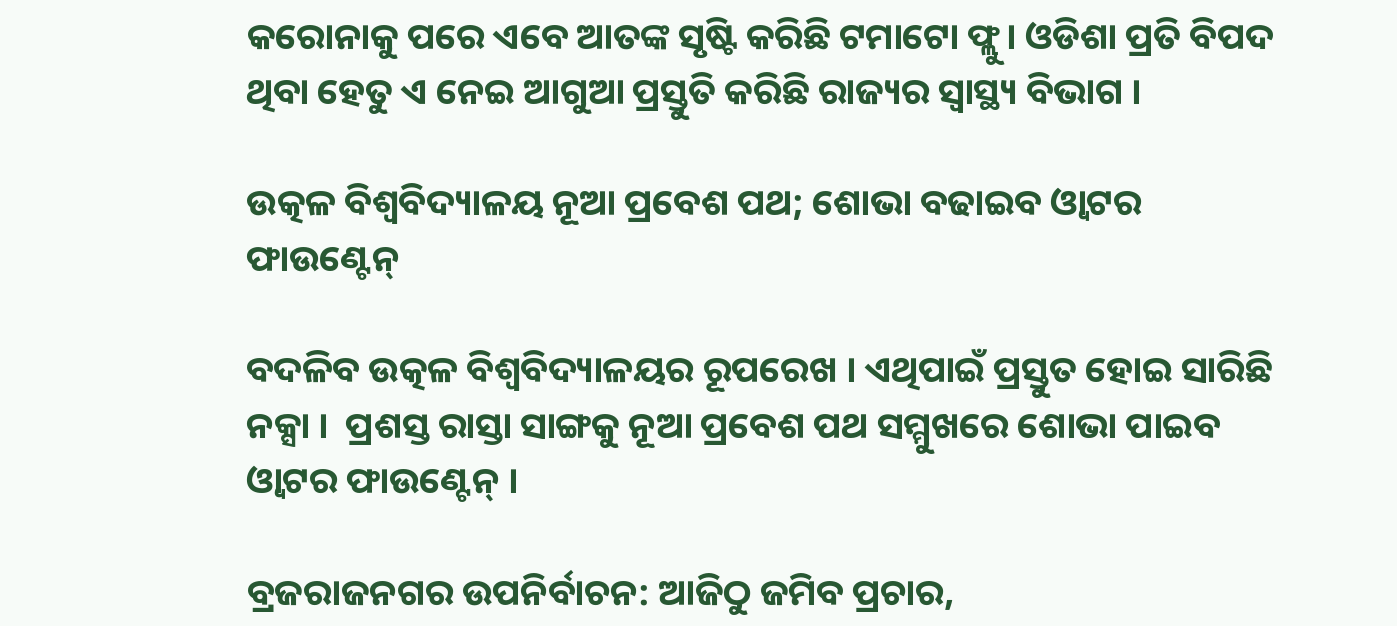କରୋନାକୁ ପରେ ଏବେ ଆତଙ୍କ ସୃଷ୍ଟି କରିଛି ଟମାଟୋ ଫ୍ଲୁ। ଓଡିଶା ପ୍ରତି ବିପଦ ଥିବା ହେତୁ ଏ ନେଇ ଆଗୁଆ ପ୍ରସ୍ତୁତି କରିଛି ରାଜ୍ୟର ସ୍ବାସ୍ଥ୍ୟ ବିଭାଗ ।

ଉତ୍କଳ ବିଶ୍ବବିଦ୍ୟାଳୟ ନୂଆ ପ୍ରବେଶ ପଥ; ଶୋଭା ବଢାଇବ ଓ୍ବାଟର ଫାଉଣ୍ଟେନ୍

ବଦଳିବ ଉତ୍କଳ ବିଶ୍ବବିଦ୍ୟାଳୟର ରୂପରେଖ । ଏଥିପାଇଁ ପ୍ରସ୍ତୁତ ହୋଇ ସାରିଛି ନକ୍ସା ।  ପ୍ରଶସ୍ତ ରାସ୍ତା ସାଙ୍ଗକୁ ନୂଆ ପ୍ରବେଶ ପଥ ସମ୍ମୁଖରେ ଶୋଭା ପାଇବ ଓ୍ବାଟର ଫାଉଣ୍ଟେନ୍ ।

ବ୍ରଜରାଜନଗର ଉପନିର୍ବାଚନ: ଆଜିଠୁ ଜମିବ ପ୍ରଚାର,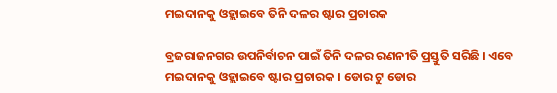ମଇଦାନକୁ ଓହ୍ଲାଇବେ ତିନି ଦଳର ଷ୍ଟାର ପ୍ରଚାରକ

ବ୍ରଜରାଜନଗର ଉପନିର୍ବାଚନ ପାଇଁ ତିନି ଦଳର ରଣନୀତି ପ୍ରସ୍ତୁତି ସରିଛି । ଏବେ ମଇଦାନକୁ ଓହ୍ଲାଇବେ ଷ୍ଟାର ପ୍ରଚାରକ । ଡୋର ଟୁ ଡୋର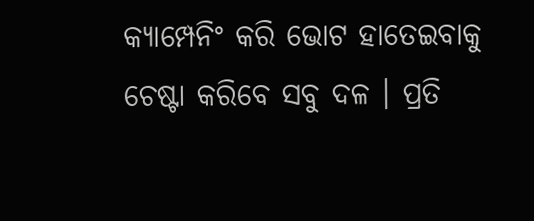କ୍ୟାମ୍ପେନିଂ କରି ଭୋଟ ହାତେଇବାକୁ ଚେଷ୍ଟା କରିବେ ସବୁ ଦଳ । ପ୍ରତି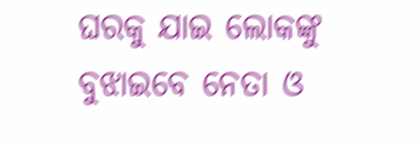ଘରକୁ ଯାଇ ଲୋକଙ୍କୁ ବୁଝାଇବେ ନେତା ଓ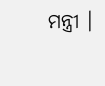ମନ୍ତ୍ରୀ ।